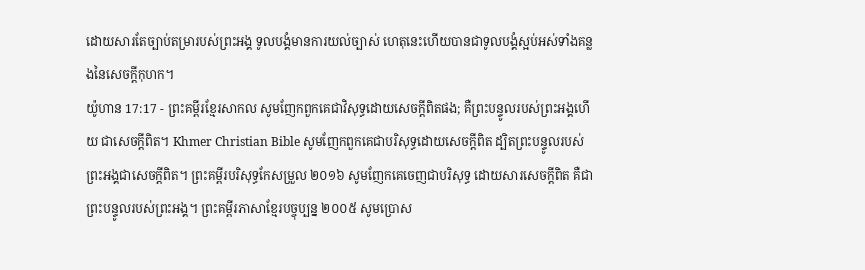ដោយសារតែច្បាប់តម្រារបស់ព្រះអង្គ ទូលបង្គំមានការយល់ច្បាស់ ហេតុនេះហើយបានជាទូលបង្គំស្អប់អស់ទាំងគន្លងនៃសេចក្ដីកុហក។
យ៉ូហាន 17:17 - ព្រះគម្ពីរខ្មែរសាកល សូមញែកពួកគេជាវិសុទ្ធដោយសេចក្ដីពិតផង; គឺព្រះបន្ទូលរបស់ព្រះអង្គហើយ ជាសេចក្ដីពិត។ Khmer Christian Bible សូមញែកពួកគេជាបរិសុទ្ធដោយសេចក្ដីពិត ដ្បិតព្រះបន្ទូលរបស់ព្រះអង្គជាសេចក្ដីពិត។ ព្រះគម្ពីរបរិសុទ្ធកែសម្រួល ២០១៦ សូមញែកគេចេញជាបរិសុទ្ធ ដោយសារសេចក្តីពិត គឺជាព្រះបន្ទូលរបស់ព្រះអង្គ។ ព្រះគម្ពីរភាសាខ្មែរបច្ចុប្បន្ន ២០០៥ សូមប្រោស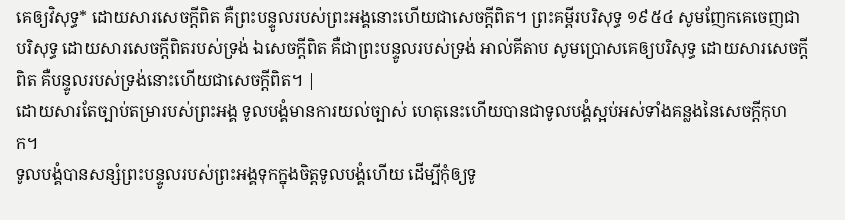គេឲ្យវិសុទ្ធ* ដោយសារសេចក្ដីពិត គឺព្រះបន្ទូលរបស់ព្រះអង្គនោះហើយជាសេចក្ដីពិត។ ព្រះគម្ពីរបរិសុទ្ធ ១៩៥៤ សូមញែកគេចេញជាបរិសុទ្ធ ដោយសារសេចក្ដីពិតរបស់ទ្រង់ ឯសេចក្ដីពិត គឺជាព្រះបន្ទូលរបស់ទ្រង់ អាល់គីតាប សូមប្រោសគេឲ្យបរិសុទ្ធ ដោយសារសេចក្ដីពិត គឺបន្ទូលរបស់ទ្រង់នោះហើយជាសេចក្ដីពិត។ |
ដោយសារតែច្បាប់តម្រារបស់ព្រះអង្គ ទូលបង្គំមានការយល់ច្បាស់ ហេតុនេះហើយបានជាទូលបង្គំស្អប់អស់ទាំងគន្លងនៃសេចក្ដីកុហក។
ទូលបង្គំបានសន្សំព្រះបន្ទូលរបស់ព្រះអង្គទុកក្នុងចិត្តទូលបង្គំហើយ ដើម្បីកុំឲ្យទូ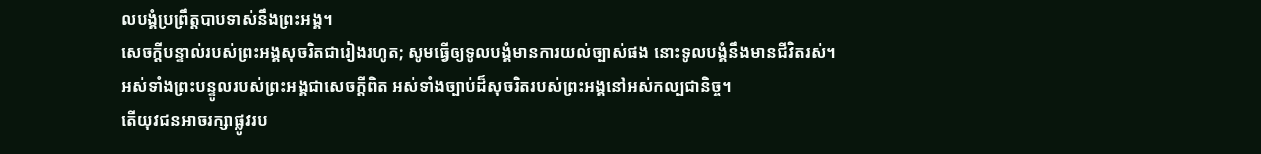លបង្គំប្រព្រឹត្តបាបទាស់នឹងព្រះអង្គ។
សេចក្ដីបន្ទាល់របស់ព្រះអង្គសុចរិតជារៀងរហូត; សូមធ្វើឲ្យទូលបង្គំមានការយល់ច្បាស់ផង នោះទូលបង្គំនឹងមានជីវិតរស់។
អស់ទាំងព្រះបន្ទូលរបស់ព្រះអង្គជាសេចក្ដីពិត អស់ទាំងច្បាប់ដ៏សុចរិតរបស់ព្រះអង្គនៅអស់កល្បជានិច្ច។
តើយុវជនអាចរក្សាផ្លូវរប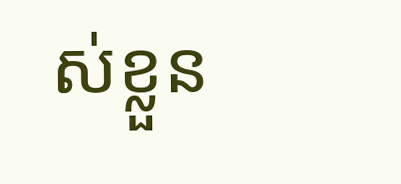ស់ខ្លួន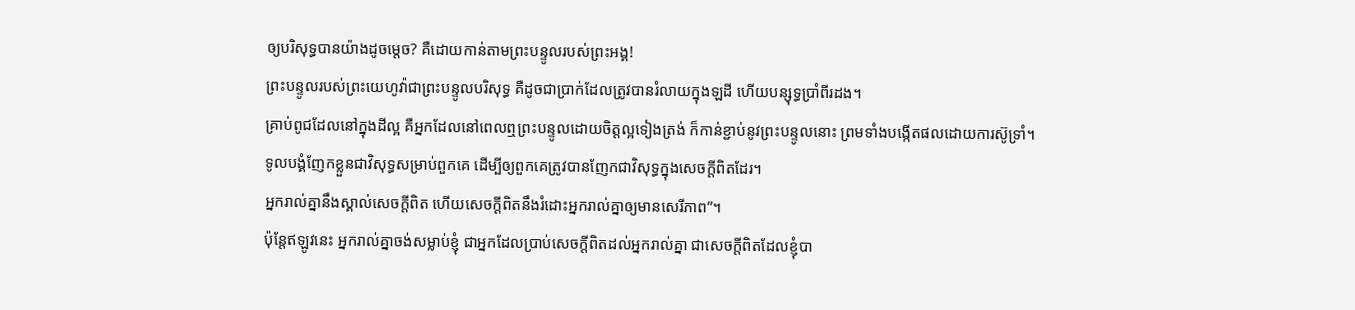ឲ្យបរិសុទ្ធបានយ៉ាងដូចម្ដេច? គឺដោយកាន់តាមព្រះបន្ទូលរបស់ព្រះអង្គ!
ព្រះបន្ទូលរបស់ព្រះយេហូវ៉ាជាព្រះបន្ទូលបរិសុទ្ធ គឺដូចជាប្រាក់ដែលត្រូវបានរំលាយក្នុងឡដី ហើយបន្សុទ្ធប្រាំពីរដង។
គ្រាប់ពូជដែលនៅក្នុងដីល្អ គឺអ្នកដែលនៅពេលឮព្រះបន្ទូលដោយចិត្តល្អទៀងត្រង់ ក៏កាន់ខ្ជាប់នូវព្រះបន្ទូលនោះ ព្រមទាំងបង្កើតផលដោយការស៊ូទ្រាំ។
ទូលបង្គំញែកខ្លួនជាវិសុទ្ធសម្រាប់ពួកគេ ដើម្បីឲ្យពួកគេត្រូវបានញែកជាវិសុទ្ធក្នុងសេចក្ដីពិតដែរ។
អ្នករាល់គ្នានឹងស្គាល់សេចក្ដីពិត ហើយសេចក្ដីពិតនឹងរំដោះអ្នករាល់គ្នាឲ្យមានសេរីភាព”។
ប៉ុន្តែឥឡូវនេះ អ្នករាល់គ្នាចង់សម្លាប់ខ្ញុំ ជាអ្នកដែលប្រាប់សេចក្ដីពិតដល់អ្នករាល់គ្នា ជាសេចក្ដីពិតដែលខ្ញុំបា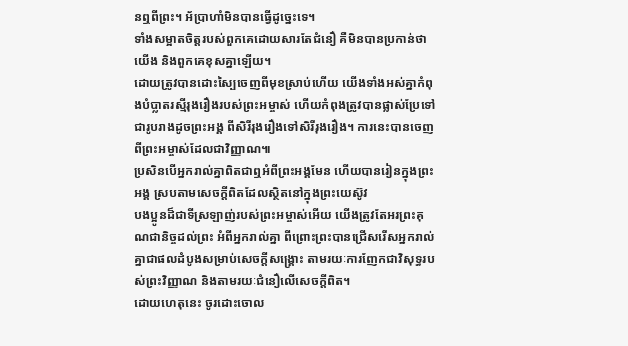នឮពីព្រះ។ អ័ប្រាហាំមិនបានធ្វើដូច្នេះទេ។
ទាំងសម្អាតចិត្តរបស់ពួកគេដោយសារតែជំនឿ គឺមិនបានប្រកាន់ថាយើង និងពួកគេខុសគ្នាឡើយ។
ដោយត្រូវបានដោះស្បៃចេញពីមុខស្រាប់ហើយ យើងទាំងអស់គ្នាកំពុងបំប្លាតរស្មីរុងរឿងរបស់ព្រះអម្ចាស់ ហើយកំពុងត្រូវបានផ្លាស់ប្រែទៅជារូបរាងដូចព្រះអង្គ ពីសិរីរុងរឿងទៅសិរីរុងរឿង។ ការនេះបានចេញពីព្រះអម្ចាស់ដែលជាវិញ្ញាណ៕
ប្រសិនបើអ្នករាល់គ្នាពិតជាឮអំពីព្រះអង្គមែន ហើយបានរៀនក្នុងព្រះអង្គ ស្របតាមសេចក្ដីពិតដែលស្ថិតនៅក្នុងព្រះយេស៊ូវ
បងប្អូនដ៏ជាទីស្រឡាញ់របស់ព្រះអម្ចាស់អើយ យើងត្រូវតែអរព្រះគុណជានិច្ចដល់ព្រះ អំពីអ្នករាល់គ្នា ពីព្រោះព្រះបានជ្រើសរើសអ្នករាល់គ្នាជាផលដំបូងសម្រាប់សេចក្ដីសង្គ្រោះ តាមរយៈការញែកជាវិសុទ្ធរបស់ព្រះវិញ្ញាណ និងតាមរយៈជំនឿលើសេចក្ដីពិត។
ដោយហេតុនេះ ចូរដោះចោល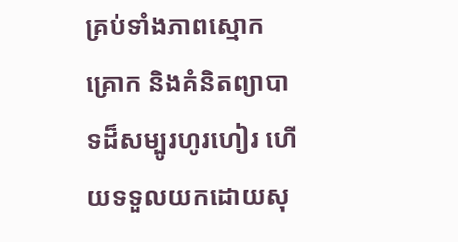គ្រប់ទាំងភាពស្មោកគ្រោក និងគំនិតព្យាបាទដ៏សម្បូរហូរហៀរ ហើយទទួលយកដោយសុ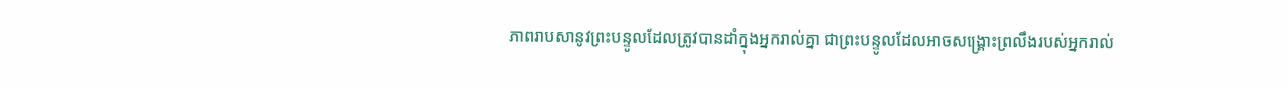ភាពរាបសានូវព្រះបន្ទូលដែលត្រូវបានដាំក្នុងអ្នករាល់គ្នា ជាព្រះបន្ទូលដែលអាចសង្គ្រោះព្រលឹងរបស់អ្នករាល់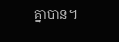គ្នាបាន។